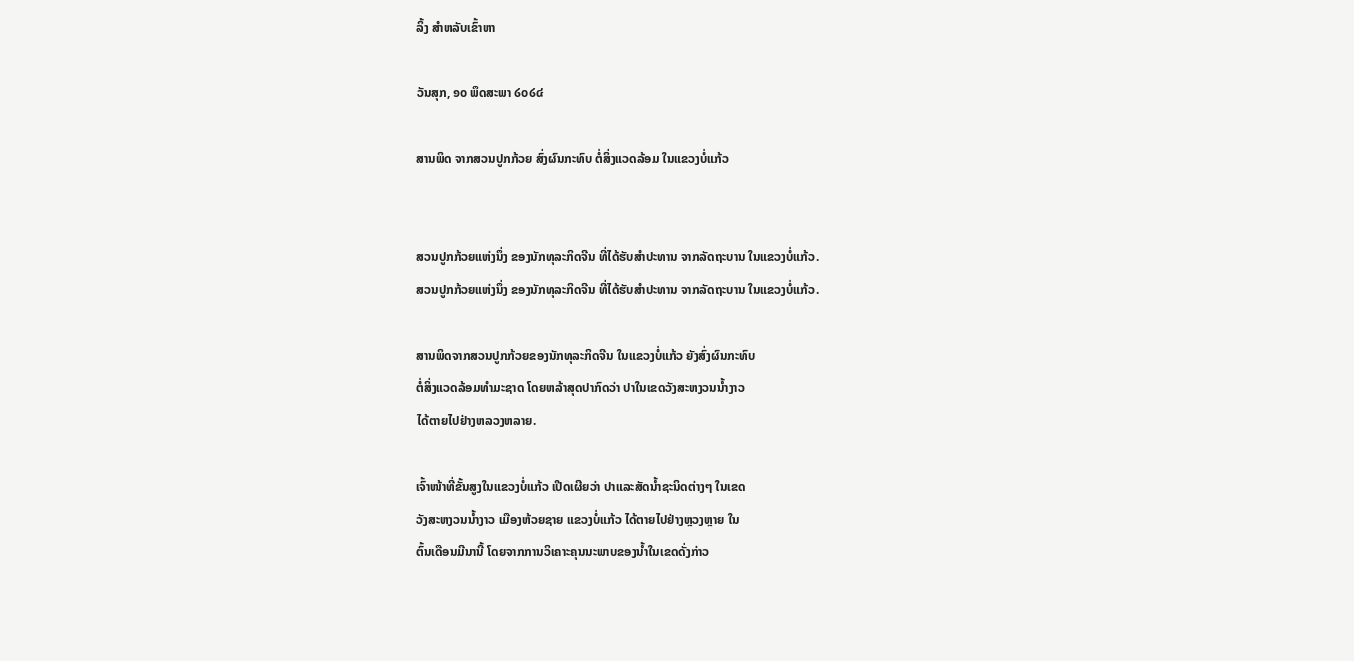ລິ້ງ ສຳຫລັບເຂົ້າຫາ

ວັນສຸກ, ໑໐ ພຶດສະພາ ໒໐໒໔

ສານພິດ ຈາກສວນປູກກ້ວຍ ສົ່ງຜົນກະທົບ ຕໍ່ສິ່ງແວດລ້ອມ ໃນແຂວງບໍ່ແກ້ວ


ສວນປູກກ້ວຍແຫ່ງນຶ່ງ ຂອງນັກທຸລະກິດຈີນ ທີ່ໄດ້ຮັບສຳປະທານ ຈາກລັດຖະບານ ໃນແຂວງບໍ່ແກ້ວ.
ສວນປູກກ້ວຍແຫ່ງນຶ່ງ ຂອງນັກທຸລະກິດຈີນ ທີ່ໄດ້ຮັບສຳປະທານ ຈາກລັດຖະບານ ໃນແຂວງບໍ່ແກ້ວ.

ສານພິດຈາກສວນປູກກ້ວຍຂອງນັກທຸລະກິດຈີນ ໃນແຂວງບໍ່ແກ້ວ ຍັງສົ່ງຜົນກະທົບ
ຕໍ່ສິ່ງແວດລ້ອມທຳມະຊາດ ໂດຍຫລ້າສຸດປາກົດວ່າ ປາໃນເຂດວັງສະຫງວນນ້ຳງາວ
ໄດ້ຕາຍໄປຢ່າງຫລວງຫລາຍ.

ເຈົ້າໜ້າທີ່ຂັ້ນສູງໃນແຂວງບໍ່ແກ້ວ ເປີດເຜີຍວ່າ ປາແລະສັດນ້ຳຊະນິດຕ່າງໆ ໃນເຂດ
ວັງສະຫງວນນ້ຳງາວ ເມືອງຫ້ວຍຊາຍ ແຂວງບໍ່ແກ້ວ ໄດ້ຕາຍໄປຢ່າງຫຼວງຫຼາຍ ໃນ
ຕົ້ນເດືອນມີນານີ້ ໂດຍຈາກການວິເຄາະຄຸນນະພາບຂອງນ້ຳໃນເຂດດັ່ງກ່າວ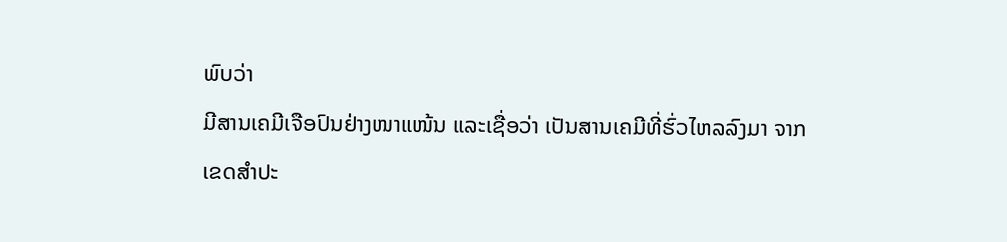ພົບວ່າ
ມີສານເຄມີເຈືອປົນຢ່າງໜາແໜ້ນ ແລະເຊື່ອວ່າ ເປັນສານເຄມີທີ່ຮົ່ວໄຫລລົງມາ ຈາກ
ເຂດສຳປະ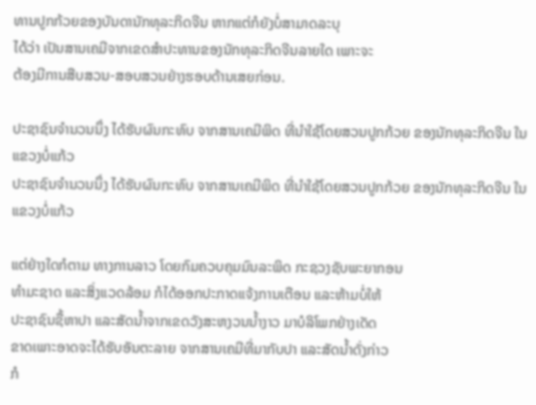ທານປູກກ້ວຍຂອງບັນດານັກທຸລະກິດຈີນ ຫາກແຕ່ກໍຍັງບໍ່ສາມາດລະບຸ
ໄດ້ວ່າ ເປັນສານເຄມີຈາກເຂດສຳປະທານຂອງນັກທຸລະກິດຈີນລາຍໃດ ເພາະຈະ
ຕ້ອງມີການສືບສວນ-ສອບສວນຢ່າງຮອບດ້ານເສຍກ່ອນ.

ປະຊາຊົນຈຳນວນນຶ່ງ ໄດ້ຮັບຜົນກະທົບ ຈາກສານເຄມີພິດ ທີ່ນຳໃຊ້ໂດຍສວນປູກກ້ວຍ ຂອງນັກທຸລະກິດຈີນ ໃນແຂວງບໍ່ແກ້ວ
ປະຊາຊົນຈຳນວນນຶ່ງ ໄດ້ຮັບຜົນກະທົບ ຈາກສານເຄມີພິດ ທີ່ນຳໃຊ້ໂດຍສວນປູກກ້ວຍ ຂອງນັກທຸລະກິດຈີນ ໃນແຂວງບໍ່ແກ້ວ

ແຕ່ຢ່າງໃດກໍຕາມ ທາງການລາວ ໂດຍກົມຄວບຄຸມມົນລະພິດ ກະຊວງຊັບພະຍາກອນ
ທຳມະຊາດ ແລະສິ່ງແວດລ້ອມ ກໍໄດ້ອອກປະກາດແຈ້ງການເຕືອນ ແລະຫ້າມບໍ່ໃຫ້
ປະຊາຊົນຊື້ຫາປາ ແລະສັດນ້ຳຈາກເຂດວັງສະຫງວນນ້ຳງາວ ມາບໍລິໂພກຢ່າງເດັດ
ຂາດເພາະອາດຈະໄດ້ຮັບອັນຕະລາຍ ຈາກສານເຄມີທີ່ມາກັບປາ ແລະສັດນ້ຳດັ່ງກ່າວ
ກໍ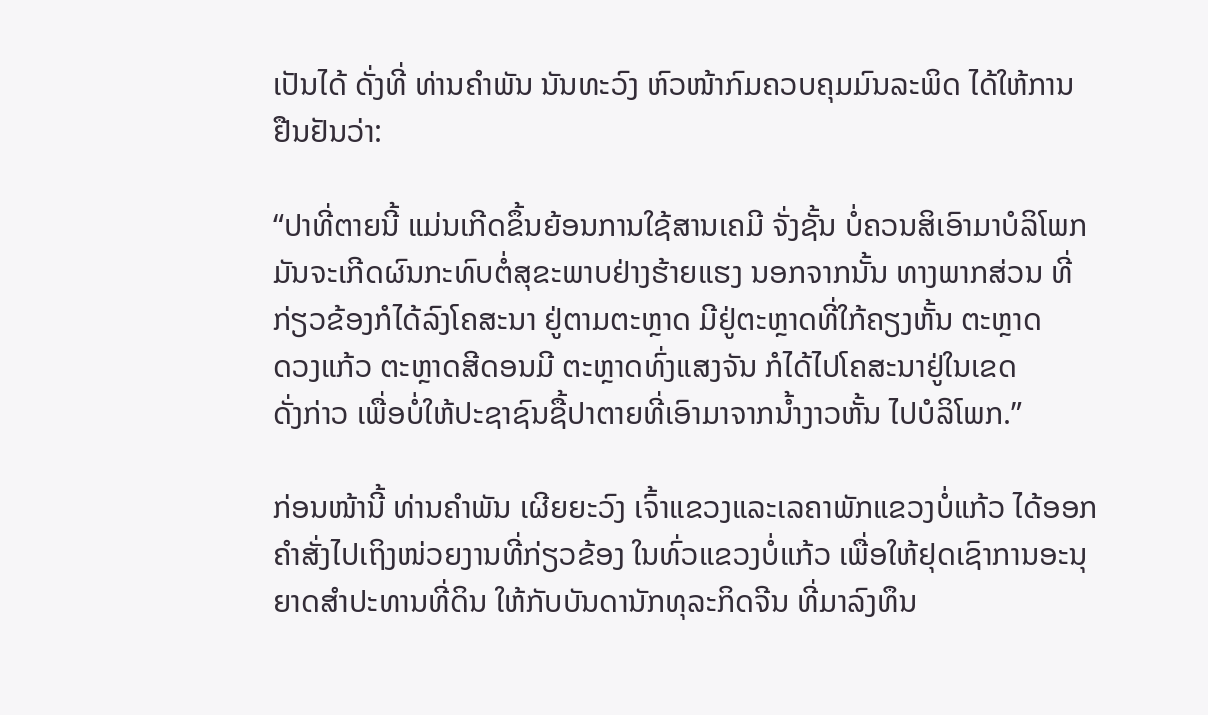ເປັນໄດ້ ດັ່ງທີ່ ທ່ານຄຳພັນ ນັນທະວົງ ຫົວໜ້າກົມຄວບຄຸມມົນລະພິດ ໄດ້ໃຫ້ການ
ຢືນຢັນວ່າ:

“ປາທີ່ຕາຍນີ້ ແມ່ນເກີດຂຶ້ນຍ້ອນການໃຊ້ສານເຄມີ ຈັ່ງຊັ້ນ ບໍ່ຄວນສິເອົາມາບໍລິໂພກ
ມັນຈະເກີດຜົນກະທົບຕໍ່ສຸຂະພາບຢ່າງຮ້າຍແຮງ ນອກຈາກນັ້ນ ທາງພາກສ່ວນ ທີ່
ກ່ຽວຂ້ອງກໍໄດ້ລົງໂຄສະນາ ຢູ່ຕາມຕະຫຼາດ ມີຢູ່ຕະຫຼາດທີ່ໃກ້ຄຽງຫັ້ນ ຕະຫຼາດ
ດວງແກ້ວ ຕະຫຼາດສີດອນມີ ຕະຫຼາດທົ່ງແສງຈັນ ກໍໄດ້ໄປໂຄສະນາຢູ່ໃນເຂດ
ດັ່ງກ່າວ ເພື່ອບໍ່ໃຫ້ປະຊາຊົນຊື້ປາຕາຍທີ່ເອົາມາຈາກນ້ຳງາວຫັ້ນ ໄປບໍລິໂພກ.”

ກ່ອນໜ້ານີ້ ທ່ານຄຳພັນ ເຜີຍຍະວົງ ເຈົ້າແຂວງແລະເລຄາພັກແຂວງບໍ່ແກ້ວ ໄດ້ອອກ
ຄຳສັ່ງໄປເຖິງໜ່ວຍງານທີ່ກ່ຽວຂ້ອງ ໃນທົ່ວແຂວງບໍ່ແກ້ວ ເພື່ອໃຫ້ຢຸດເຊົາການອະນຸ
ຍາດສຳປະທານທີ່ດິນ ໃຫ້ກັບບັນດານັກທຸລະກິດຈີນ ທີ່ມາລົງທຶນ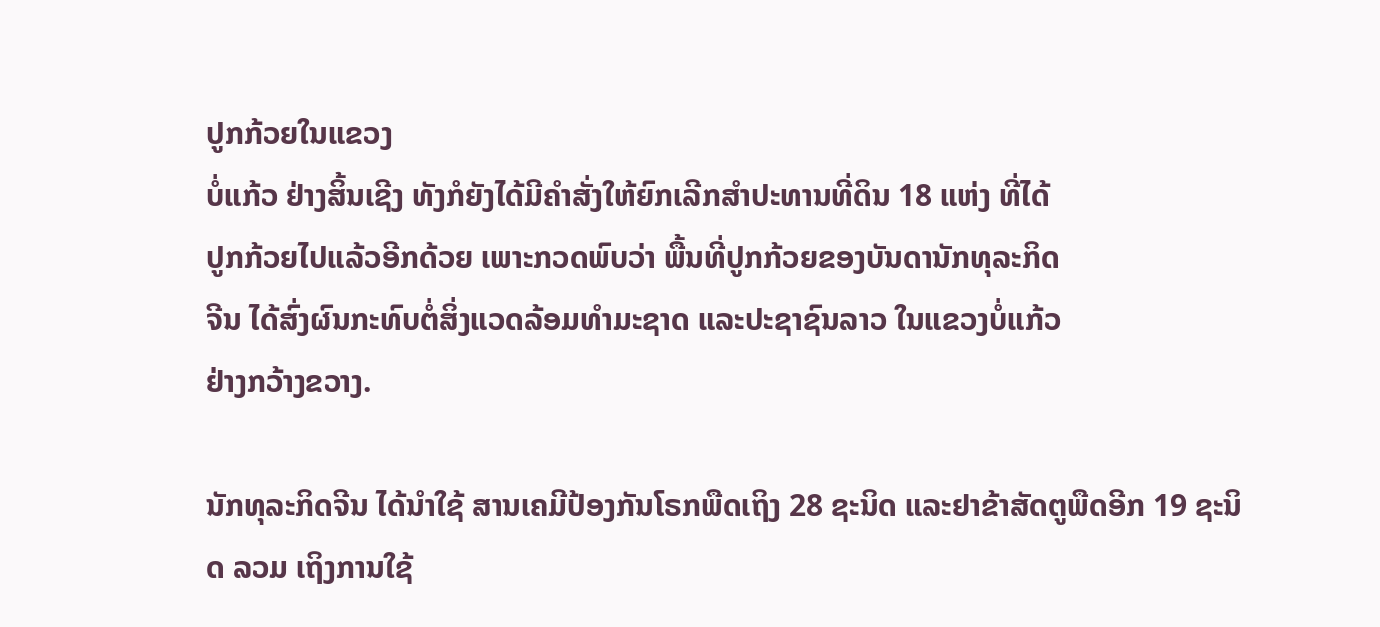ປູກກ້ວຍໃນແຂວງ
ບໍ່ແກ້ວ ຢ່າງສິ້ນເຊີງ ທັງກໍຍັງໄດ້ມີຄຳສັ່ງໃຫ້ຍົກເລີກສຳປະທານທີ່ດິນ 18 ແຫ່ງ ທີ່ໄດ້
ປູກກ້ວຍໄປແລ້ວອີກດ້ວຍ ເພາະກວດພົບວ່າ ພື້ນທີ່ປູກກ້ວຍຂອງບັນດານັກທຸລະກິດ
ຈີນ ໄດ້ສົ່ງຜົນກະທົບຕໍ່ສິ່ງແວດລ້ອມທຳມະຊາດ ແລະປະຊາຊົນລາວ ໃນແຂວງບໍ່ແກ້ວ
ຢ່າງກວ້າງຂວາງ.

ນັກທຸລະກິດຈີນ ໄດ້ນຳໃຊ້ ສານເຄມີປ້ອງກັນໂຣກພືດເຖິງ 28 ຊະນິດ ແລະຢາຂ້າສັດຕູພືດອີກ 19 ຊະນິດ ລວມ ເຖິງການໃຊ້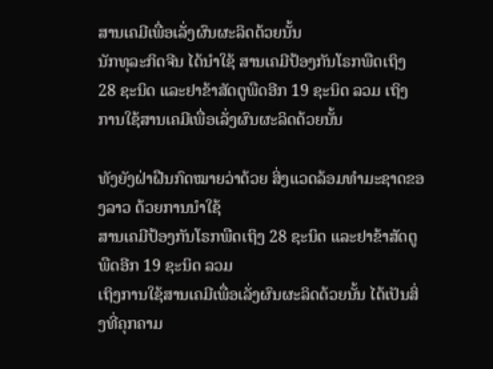ສານເຄມີເພື່ອເລັ່ງຜົນຜະລິດດ້ວຍນັ້ນ
ນັກທຸລະກິດຈີນ ໄດ້ນຳໃຊ້ ສານເຄມີປ້ອງກັນໂຣກພືດເຖິງ 28 ຊະນິດ ແລະຢາຂ້າສັດຕູພືດອີກ 19 ຊະນິດ ລວມ ເຖິງການໃຊ້ສານເຄມີເພື່ອເລັ່ງຜົນຜະລິດດ້ວຍນັ້ນ

ທັງຍັງຝ່າຝືນກົດໝາຍວ່າດ້ວຍ ສິ່ງແວດລ້ອມທຳມະຊາດຂອງລາວ ດ້ວຍການນຳໃຊ້
ສານເຄມີປ້ອງກັນໂຣກພືດເຖິງ 28 ຊະນິດ ແລະຢາຂ້າສັດຕູພືດອີກ 19 ຊະນິດ ລວມ
ເຖິງການໃຊ້ສານເຄມີເພື່ອເລັ່ງຜົນຜະລິດດ້ວຍນັ້ນ ໄດ້ເປັນສິ່ງທີ່ຄຸກຄາມ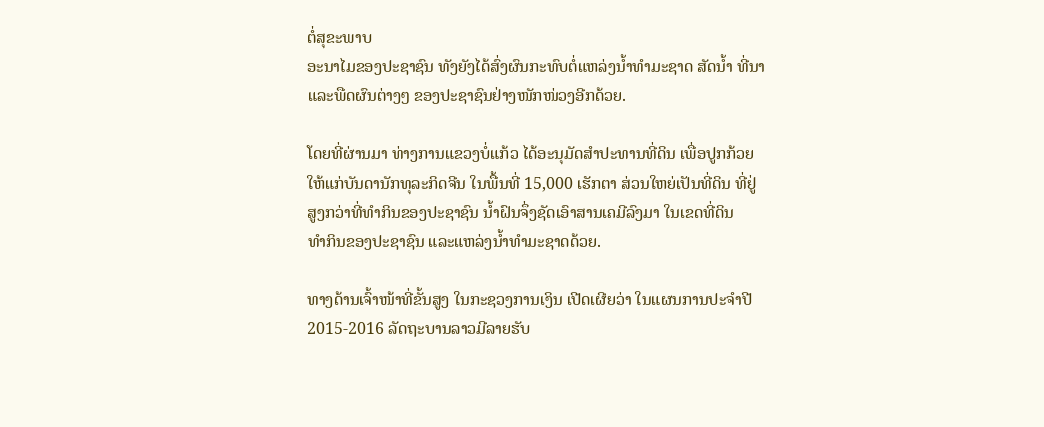ຕໍ່ສຸຂະພາບ
ອະນາໄມຂອງປະຊາຊົນ ທັງຍັງໄດ້ສົ່ງຜົນກະທົບຕໍ່ແຫລ່ງນ້ຳທຳມະຊາດ ສັດນ້ຳ ທີ່ນາ
ແລະພືດຜົນຕ່າງໆ ຂອງປະຊາຊົນຢ່າງໜັກໜ່ວງອີກດ້ວຍ.

ໂດຍທີ່ຜ່ານມາ ທ່າງການແຂວງບໍ່ແກ້ວ ໄດ້ອະນຸມັດສຳປະທານທີ່ດິນ ເພື່ອປູກກ້ວຍ
ໃຫ້ແກ່ບັນດານັກທຸລະກິດຈີນ ໃນພື້ນທີ່ 15,000 ເຮັກຕາ ສ່ວນໃຫຍ່ເປັນທີ່ດິນ ທີ່ຢູ່
ສູງກວ່າທີ່ທຳກິນຂອງປະຊາຊົນ ນ້ຳຝົນຈຶ່ງຊັດເອົາສານເຄມີລົງມາ ໃນເຂດທີ່ດິນ
ທຳກິນຂອງປະຊາຊົນ ແລະແຫລ່ງນ້ຳທຳມະຊາດດ້ວຍ.

ທາງດ້ານເຈົ້າໜ້າທີ່ຂັ້ນສູງ ໃນກະຊວງການເງິນ ເປີດເຜີຍວ່າ ໃນແຜນການປະຈຳປີ
2015-2016 ລັດຖະບານລາວມີລາຍຮັບ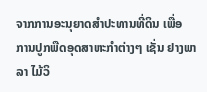ຈາກການອະນຸຍາດສຳປະທານທີ່ດິນ ເພື່ອ
ການປູກພືດອຸດສາຫະກຳຕ່າງໆ ເຊັ່ນ ຢາງພາລາ ໄມ້ວິ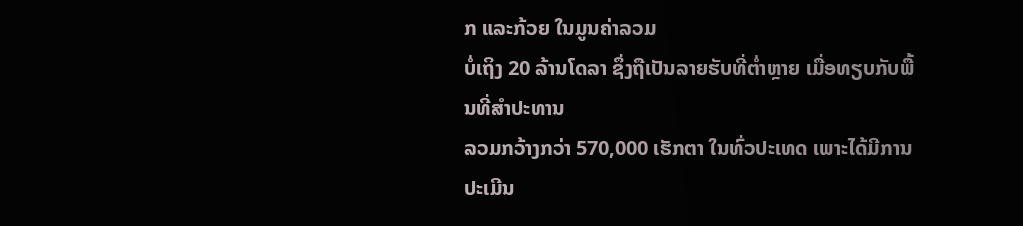ກ ແລະກ້ວຍ ໃນມູນຄ່າລວມ
ບໍ່ເຖິງ 20 ລ້ານໂດລາ ຊຶ່ງຖືເປັນລາຍຮັບທີ່ຕ່ຳຫຼາຍ ເມື່ອທຽບກັບພື້ນທີ່ສຳປະທານ
ລວມກວ້າງກວ່າ 570,000 ເຮັກຕາ ໃນທົ່ວປະເທດ ເພາະໄດ້ມີການປະເມີນ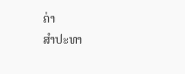ຄ່າ
ສຳປະທາ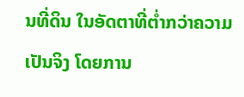ນທີ່ດິນ ໃນອັດຕາທີ່ຕ່ຳກວ່າຄວາມເປັນຈິງ ໂດຍການ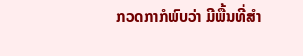ກວດກາກໍພົບວ່າ ມີພື້ນທີ່ສຳ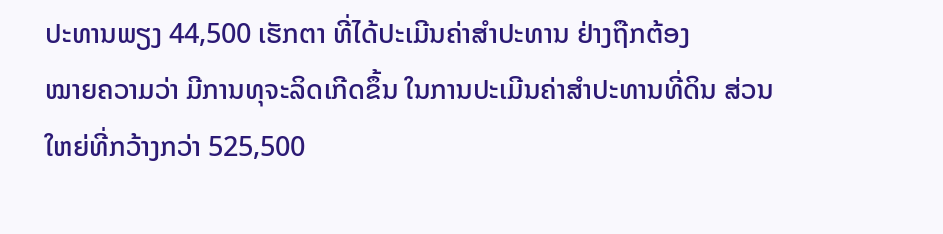ປະທານພຽງ 44,500 ເຮັກຕາ ທີ່ໄດ້ປະເມີນຄ່າສຳປະທານ ຢ່າງຖືກຕ້ອງ
ໝາຍຄວາມວ່າ ມີການທຸຈະລິດເກີດຂຶ້ນ ໃນການປະເມີນຄ່າສຳປະທານທີ່ດິນ ສ່ວນ
ໃຫຍ່ທີ່ກວ້າງກວ່າ 525,500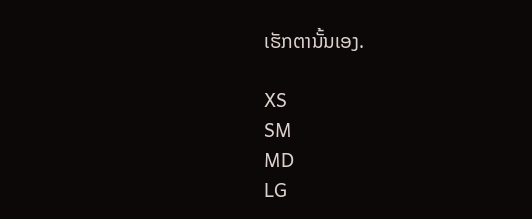ເຮັກຕານັ້ນເອງ.

XS
SM
MD
LG